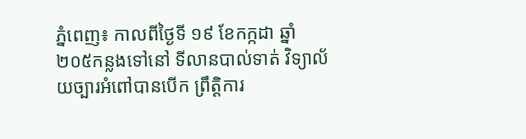ភ្នំពេញ៖ កាលពីថ្ងៃទី ១៩ ខែកក្កដា ឆ្នាំ២០៥កន្លងទៅនៅ ទីលានបាល់ទាត់ វិទ្យាល័យច្បារអំពៅបានបើក ព្រឹត្តិការ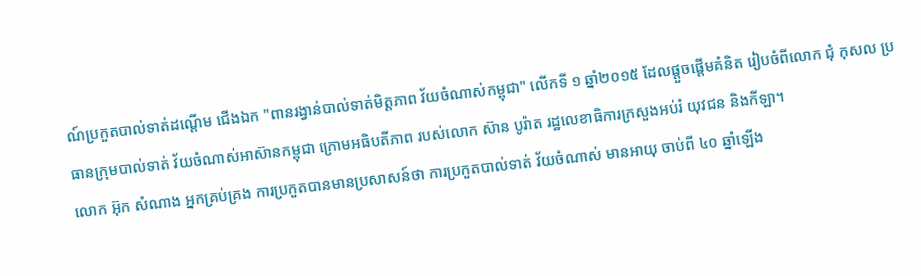ណ៍ប្រកួតបាល់ទាត់ដណ្តើម ជើងឯក "ពានរង្វាន់បាល់ទាត់មិត្តភាព វ័យចំណាស់កម្ពុជា" លើកទី ១ ឆ្នាំ២០១៥ ដែលផ្តួចផ្តើមគំនិត រៀបចំពីលោក ជុំ កុសល ប្រធានក្រុមបាល់ទាត់ វ័យចំណាស់អាស៊ានកម្ពុជា ក្រោមអធិបតីភាព របស់លោក ស៊ាន បូរ៉ាត រដ្ឋលេខាធិការក្រសួងអប់រំ យុវជន និងកីឡា។
លោក អ៊ុក សំណាង អ្នកគ្រប់គ្រង ការប្រកួតបានមានប្រសាសន៍ថា ការប្រកួតបាល់ទាត់ វ័យចំណាស់ មានអាយុ ចាប់ពី ៤០ ឆ្នាំឡើង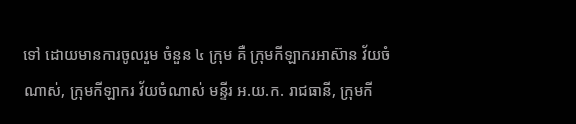ទៅ ដោយមានការចូលរួម ចំនួន ៤ ក្រុម គឺ ក្រុមកីឡាករអាស៊ាន វ័យចំណាស់, ក្រុមកីឡាករ វ័យចំណាស់ មន្ទីរ អ.យ.ក. រាជធានី, ក្រុមកី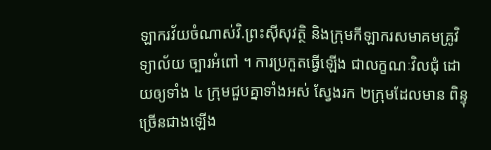ឡាករវ័យចំណាស់វិ.ព្រះស៊ីសុវត្ថិ និងក្រុមកីឡាករសមាគមគ្រូវិទ្យាល័យ ច្បារអំពៅ ។ ការប្រកួតធ្វើឡើង ជាលក្ខណៈវិលជុំ ដោយឲ្យទាំង ៤ ក្រុមជួបគ្នាទាំងអស់ ស្វែងរក ២ក្រុមដែលមាន ពិន្ទុច្រើនជាងឡើង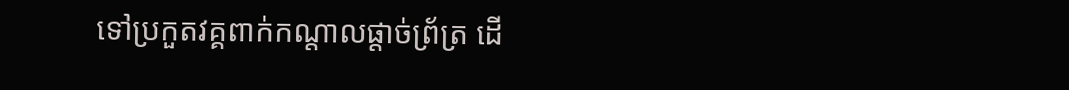ទៅប្រកួតវគ្គពាក់កណ្តាលផ្តាច់ព្រ័ត្រ ដើ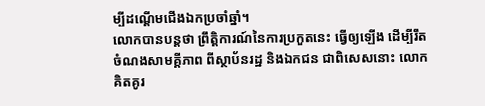ម្បីដណ្តើមជើងឯកប្រចាំឆ្នាំ។
លោកបានបន្តថា ព្រឹត្តិការណ៍នៃការប្រកួតនេះ ធ្វើឲ្យឡើង ដើម្បីរឹតចំណងសាមគ្គីភាព ពីស្ថាប័នរដ្ឋ និងឯកជន ជាពិសេសនោះ លោកគិតគូរ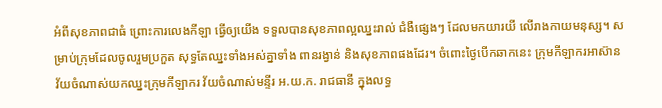អំពីសុខភាពជាធំ ព្រោះការលេងកីឡា ធ្វើឲ្យយើង ទទួលបានសុខភាពល្អឈ្នះរាល់ ជំងឺផ្សេងៗ ដែលមកយារយី លើរាងកាយមនុស្ស។ សម្រាប់ក្រុមដែលចូលរួមប្រកួត សុទ្ធតែឈ្នះទាំងអស់គ្នាទាំង ពានរង្វាន់ និងសុខភាពផងដែរ។ ចំពោះថ្ងៃបើកឆាកនេះ ក្រុមកីឡាករអាស៊ាន វ័យចំណាស់យកឈ្នះក្រុមកីឡាករ វ័យចំណាស់មន្ទីរ អ.យ.ក. រាជធានី ក្នុងលទ្ធ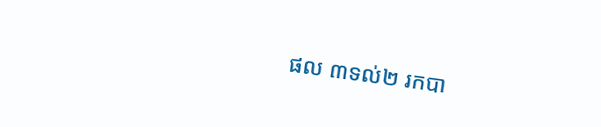ផល ៣ទល់២ រកបា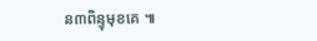ន៣ពិន្ទុមុខគេ ៕